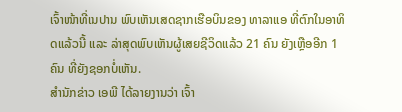ເຈົ້າໜ້າທີ່ເນປານ ພົບເຫັນເສດຊາກເຮືອບິນຂອງ ທາລາແອ ທີ່ຕົກໃນອາທິດແລ້ວນີ້ ແລະ ລ່າສຸດພົບເຫັນຜູ້ເສຍຊີວິດແລ້ວ 21 ຄົນ ຍັງເຫຼືອອີກ 1 ຄົນ ທີ່ຍັງຊອກບໍ່ເຫັນ.
ສຳນັກຂ່າວ ເອພີ ໄດ້ລາຍງານວ່າ ເຈົ້າ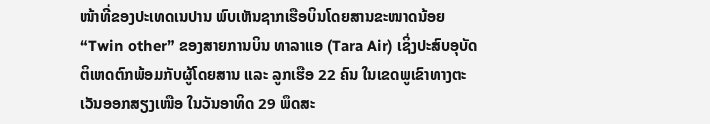ໜ້າທີ່ຂອງປະເທດເນປານ ພົບເຫັນຊາກເຮືອບິນໂດຍສານຂະໜາດນ້ອຍ “Twin other” ຂອງສາຍການບິນ ທາລາແອ (Tara Air) ເຊິ່ງປະສົບອຸບັດຕິເຫດຕົກພ້ອມກັບຜູ້ໂດຍສານ ແລະ ລູກເຮືອ 22 ຄົນ ໃນເຂດພູເຂົາທາງຕະເວັນອອກສຽງເໜືອ ໃນວັນອາທິດ 29 ພຶດສະ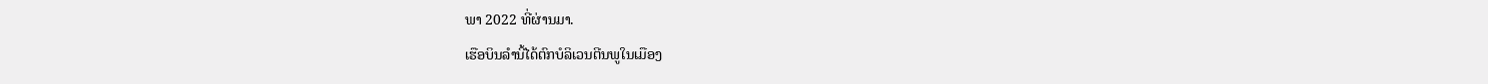ພາ 2022 ທີ່ຜ່ານມາ.
ເຮືອບິນລຳນີ້ໄດ້ຕົກບໍລິເວນຕີນພູໃນເມືອງ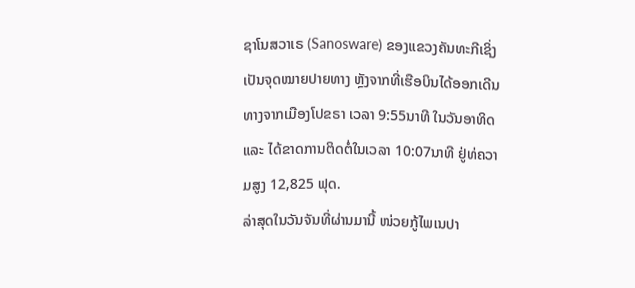ຊາໂນສວາເຣ (Sanosware) ຂອງແຂວງຄັນທະກີເຊິ່ງເປັນຈຸດໝາຍປາຍທາງ ຫຼັງຈາກທີ່ເຮືອບິນໄດ້ອອກເດີນທາງຈາກເມືອງໂປຂຣາ ເວລາ 9:55ນາທີ ໃນວັນອາທິດ ແລະ ໄດ້ຂາດການຕິດຕໍ່ໃນເວລາ 10:07ນາທີ ຢູ່ທ່ຄວາມສູງ 12,825 ຟຸດ.
ລ່າສຸດໃນວັນຈັນທີ່ຜ່ານມານີ້ ໜ່ວຍກູ້ໄພເນປາ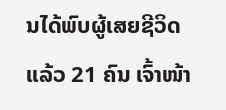ນໄດ້ພົບຜູ້ເສຍຊີວິດແລ້ວ 21 ຄົນ ເຈົ້າໜ້າ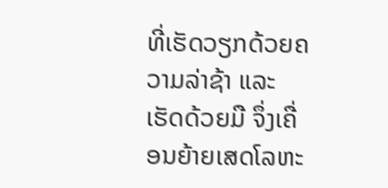ທີ່ເຮັດວຽກດ້ວຍຄວາມລ່າຊ້າ ແລະ ເຮັດດ້ວຍມື ຈຶ່ງເຄື່ອນຍ້າຍເສດໂລຫະ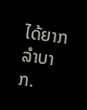ໄດ້ຍາກລຳບາກ.